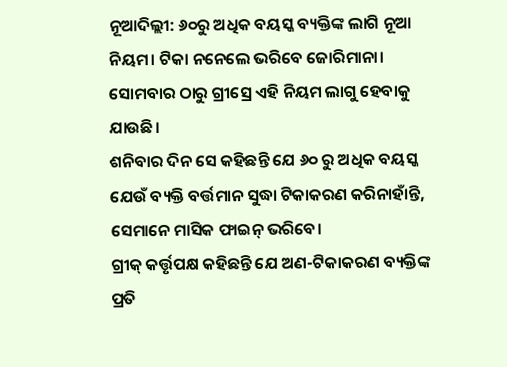ନୂଆଦିଲ୍ଲୀ: ୬୦ରୁ ଅଧିକ ବୟସ୍କ ବ୍ୟକ୍ତିଙ୍କ ଲାଗି ନୂଆ ନିୟମ। ଟିକା ନନେଲେ ଭରିବେ ଜୋରିମାନା। ସୋମବାର ଠାରୁ ଗ୍ରୀସ୍ରେ ଏହି ନିୟମ ଲାଗୁ ହେବାକୁ ଯାଉଛି।
ଶନିବାର ଦିନ ସେ କହିଛନ୍ତି ଯେ ୬୦ ରୁ ଅଧିକ ବୟସ୍କ ଯେଉଁ ବ୍ୟକ୍ତି ବର୍ତ୍ତମାନ ସୁଦ୍ଧା ଟିକାକରଣ କରିନାହାଁନ୍ତି, ସେମାନେ ମାସିକ ଫାଇନ୍ ଭରିବେ।
ଗ୍ରୀକ୍ କର୍ତ୍ତୃପକ୍ଷ କହିଛନ୍ତି ଯେ ଅଣ-ଟିକାକରଣ ବ୍ୟକ୍ତିଙ୍କ ପ୍ରତି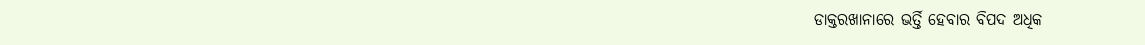ଡାକ୍ତରଖାନାରେ ଭର୍ତ୍ତି ହେବାର ବିପଦ ଅଧିକ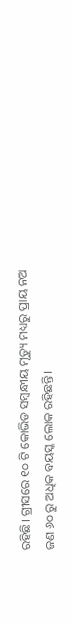ରହିଛି। ଗ୍ରୀସରେ ୧୦ ଟି କୋଭିଡ ସମ୍ବନ୍ଧୀୟ ମୃତ୍ୟୁ ମଧ୍ୟରୁ ପ୍ରାୟ ନଅ ଜଣ ୬୦ ରୁ ଅଧିକ ବୟସ୍କ ଲୋକ ରହିଛନ୍ତି।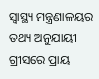ସ୍ୱାସ୍ଥ୍ୟ ମନ୍ତ୍ରଣାଳୟର ତଥ୍ୟ ଅନୁଯାୟୀ ଗ୍ରୀସରେ ପ୍ରାୟ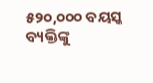୫୨୦,୦୦୦ ବୟସ୍କ ବ୍ୟକ୍ତିଙ୍କୁ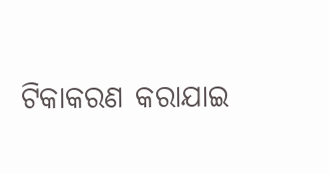ଟିକାକରଣ କରାଯାଇ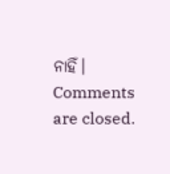ନାହିଁ।
Comments are closed.